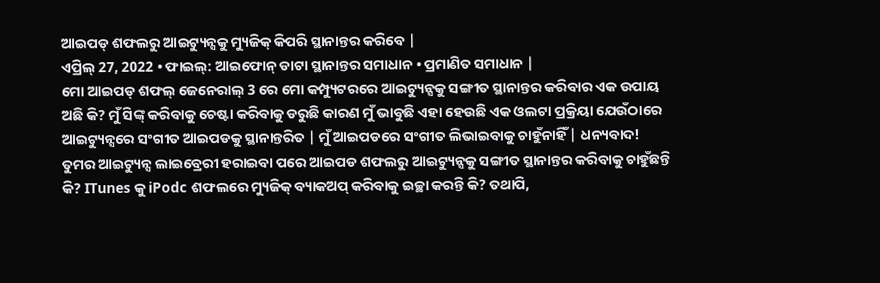ଆଇପଡ୍ ଶଫଲରୁ ଆଇଟ୍ୟୁନ୍ସକୁ ମ୍ୟୁଜିକ୍ କିପରି ସ୍ଥାନାନ୍ତର କରିବେ |
ଏପ୍ରିଲ୍ 27, 2022 • ଫାଇଲ୍: ଆଇଫୋନ୍ ଡାଟା ସ୍ଥାନାନ୍ତର ସମାଧାନ • ପ୍ରମାଣିତ ସମାଧାନ |
ମୋ ଆଇପଡ୍ ଶଫଲ୍ ଜେନେରାଲ୍ 3 ରେ ମୋ କମ୍ପ୍ୟୁଟରରେ ଆଇଟ୍ୟୁନ୍ସକୁ ସଙ୍ଗୀତ ସ୍ଥାନାନ୍ତର କରିବାର ଏକ ଉପାୟ ଅଛି କି? ମୁଁ ସିଙ୍କ୍ କରିବାକୁ ଚେଷ୍ଟା କରିବାକୁ ଡରୁଛି କାରଣ ମୁଁ ଭାବୁଛି ଏହା ହେଉଛି ଏକ ଓଲଟା ପ୍ରକ୍ରିୟା ଯେଉଁଠାରେ ଆଇଟ୍ୟୁନ୍ସରେ ସଂଗୀତ ଆଇପଡକୁ ସ୍ଥାନାନ୍ତରିତ | ମୁଁ ଆଇପଡରେ ସଂଗୀତ ଲିଭାଇବାକୁ ଚାହୁଁନାହିଁ | ଧନ୍ୟବାଦ!
ତୁମର ଆଇଟ୍ୟୁନ୍ସ ଲାଇବ୍ରେରୀ ହରାଇବା ପରେ ଆଇପଡ ଶଫଲରୁ ଆଇଟ୍ୟୁନ୍ସକୁ ସଙ୍ଗୀତ ସ୍ଥାନାନ୍ତର କରିବାକୁ ଚାହୁଁଛନ୍ତି କି? ITunes କୁ iPodc ଶଫଲରେ ମ୍ୟୁଜିକ୍ ବ୍ୟାକଅପ୍ କରିବାକୁ ଇଚ୍ଛା କରନ୍ତି କି? ତଥାପି,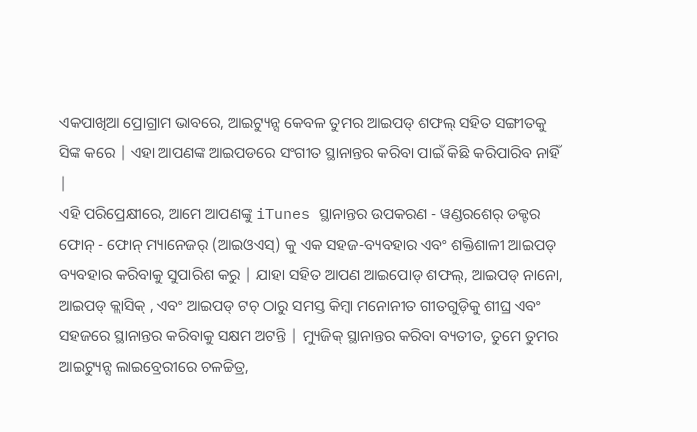ଏକପାଖିଆ ପ୍ରୋଗ୍ରାମ ଭାବରେ, ଆଇଟ୍ୟୁନ୍ସ କେବଳ ତୁମର ଆଇପଡ୍ ଶଫଲ୍ ସହିତ ସଙ୍ଗୀତକୁ ସିଙ୍କ କରେ | ଏହା ଆପଣଙ୍କ ଆଇପଡରେ ସଂଗୀତ ସ୍ଥାନାନ୍ତର କରିବା ପାଇଁ କିଛି କରିପାରିବ ନାହିଁ |
ଏହି ପରିପ୍ରେକ୍ଷୀରେ, ଆମେ ଆପଣଙ୍କୁ iTunes ସ୍ଥାନାନ୍ତର ଉପକରଣ - ୱଣ୍ଡରଶେର୍ ଡକ୍ଟର ଫୋନ୍ - ଫୋନ୍ ମ୍ୟାନେଜର୍ (ଆଇଓଏସ୍) କୁ ଏକ ସହଜ-ବ୍ୟବହାର ଏବଂ ଶକ୍ତିଶାଳୀ ଆଇପଡ୍ ବ୍ୟବହାର କରିବାକୁ ସୁପାରିଶ କରୁ | ଯାହା ସହିତ ଆପଣ ଆଇପୋଡ୍ ଶଫଲ୍, ଆଇପଡ୍ ନାନୋ, ଆଇପଡ୍ କ୍ଲାସିକ୍ , ଏବଂ ଆଇପଡ୍ ଟଚ୍ ଠାରୁ ସମସ୍ତ କିମ୍ବା ମନୋନୀତ ଗୀତଗୁଡ଼ିକୁ ଶୀଘ୍ର ଏବଂ ସହଜରେ ସ୍ଥାନାନ୍ତର କରିବାକୁ ସକ୍ଷମ ଅଟନ୍ତି | ମ୍ୟୁଜିକ୍ ସ୍ଥାନାନ୍ତର କରିବା ବ୍ୟତୀତ, ତୁମେ ତୁମର ଆଇଟ୍ୟୁନ୍ସ ଲାଇବ୍ରେରୀରେ ଚଳଚ୍ଚିତ୍ର,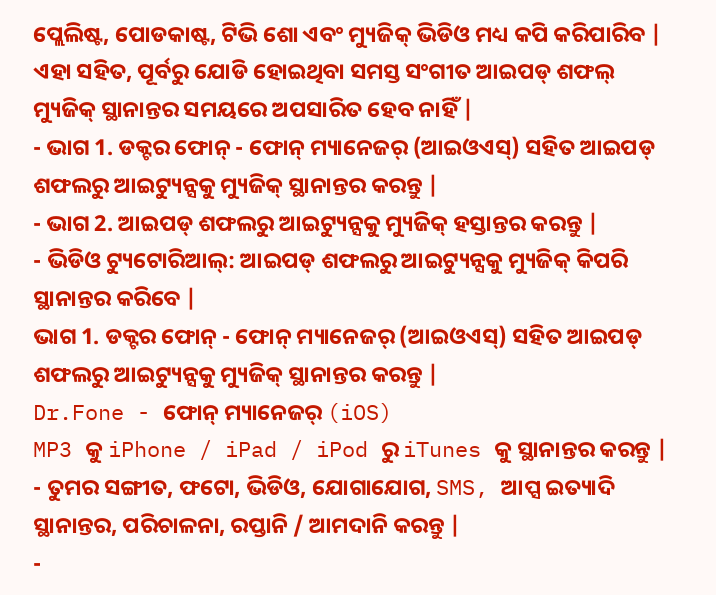ପ୍ଲେଲିଷ୍ଟ, ପୋଡକାଷ୍ଟ, ଟିଭି ଶୋ ଏବଂ ମ୍ୟୁଜିକ୍ ଭିଡିଓ ମଧ୍ୟ କପି କରିପାରିବ | ଏହା ସହିତ, ପୂର୍ବରୁ ଯୋଡି ହୋଇଥିବା ସମସ୍ତ ସଂଗୀତ ଆଇପଡ୍ ଶଫଲ୍ ମ୍ୟୁଜିକ୍ ସ୍ଥାନାନ୍ତର ସମୟରେ ଅପସାରିତ ହେବ ନାହିଁ |
- ଭାଗ 1. ଡକ୍ଟର ଫୋନ୍ - ଫୋନ୍ ମ୍ୟାନେଜର୍ (ଆଇଓଏସ୍) ସହିତ ଆଇପଡ୍ ଶଫଲରୁ ଆଇଟ୍ୟୁନ୍ସକୁ ମ୍ୟୁଜିକ୍ ସ୍ଥାନାନ୍ତର କରନ୍ତୁ |
- ଭାଗ 2. ଆଇପଡ୍ ଶଫଲରୁ ଆଇଟ୍ୟୁନ୍ସକୁ ମ୍ୟୁଜିକ୍ ହସ୍ତାନ୍ତର କରନ୍ତୁ |
- ଭିଡିଓ ଟ୍ୟୁଟୋରିଆଲ୍: ଆଇପଡ୍ ଶଫଲରୁ ଆଇଟ୍ୟୁନ୍ସକୁ ମ୍ୟୁଜିକ୍ କିପରି ସ୍ଥାନାନ୍ତର କରିବେ |
ଭାଗ 1. ଡକ୍ଟର ଫୋନ୍ - ଫୋନ୍ ମ୍ୟାନେଜର୍ (ଆଇଓଏସ୍) ସହିତ ଆଇପଡ୍ ଶଫଲରୁ ଆଇଟ୍ୟୁନ୍ସକୁ ମ୍ୟୁଜିକ୍ ସ୍ଥାନାନ୍ତର କରନ୍ତୁ |
Dr.Fone - ଫୋନ୍ ମ୍ୟାନେଜର୍ (iOS)
MP3 କୁ iPhone / iPad / iPod ରୁ iTunes କୁ ସ୍ଥାନାନ୍ତର କରନ୍ତୁ |
- ତୁମର ସଙ୍ଗୀତ, ଫଟୋ, ଭିଡିଓ, ଯୋଗାଯୋଗ, SMS, ଆପ୍ସ ଇତ୍ୟାଦି ସ୍ଥାନାନ୍ତର, ପରିଚାଳନା, ରପ୍ତାନି / ଆମଦାନି କରନ୍ତୁ |
-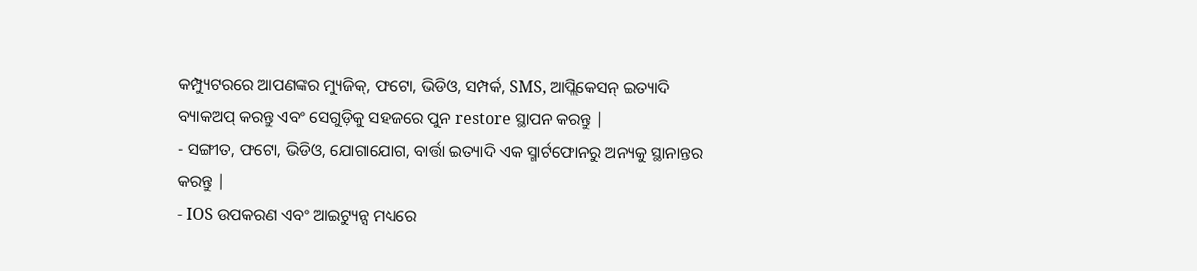କମ୍ପ୍ୟୁଟରରେ ଆପଣଙ୍କର ମ୍ୟୁଜିକ୍, ଫଟୋ, ଭିଡିଓ, ସମ୍ପର୍କ, SMS, ଆପ୍ଲିକେସନ୍ ଇତ୍ୟାଦି ବ୍ୟାକଅପ୍ କରନ୍ତୁ ଏବଂ ସେଗୁଡ଼ିକୁ ସହଜରେ ପୁନ restore ସ୍ଥାପନ କରନ୍ତୁ |
- ସଙ୍ଗୀତ, ଫଟୋ, ଭିଡିଓ, ଯୋଗାଯୋଗ, ବାର୍ତ୍ତା ଇତ୍ୟାଦି ଏକ ସ୍ମାର୍ଟଫୋନରୁ ଅନ୍ୟକୁ ସ୍ଥାନାନ୍ତର କରନ୍ତୁ |
- IOS ଉପକରଣ ଏବଂ ଆଇଟ୍ୟୁନ୍ସ ମଧ୍ୟରେ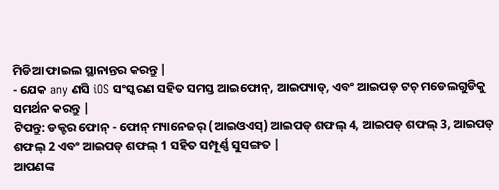ମିଡିଆ ଫାଇଲ ସ୍ଥାନାନ୍ତର କରନ୍ତୁ |
- ଯେକ any ଣସି iOS ସଂସ୍କରଣ ସହିତ ସମସ୍ତ ଆଇଫୋନ୍, ଆଇପ୍ୟାଡ୍, ଏବଂ ଆଇପଡ୍ ଟଚ୍ ମଡେଲଗୁଡିକୁ ସମର୍ଥନ କରନ୍ତୁ |
ଟିପନ୍ତୁ: ଡକ୍ଟର ଫୋନ୍ - ଫୋନ୍ ମ୍ୟାନେଜର୍ (ଆଇଓଏସ୍) ଆଇପଡ୍ ଶଫଲ୍ 4, ଆଇପଡ୍ ଶଫଲ୍ 3, ଆଇପଡ୍ ଶଫଲ୍ 2 ଏବଂ ଆଇପଡ୍ ଶଫଲ୍ 1 ସହିତ ସମ୍ପୂର୍ଣ୍ଣ ସୁସଙ୍ଗତ |
ଆପଣଙ୍କ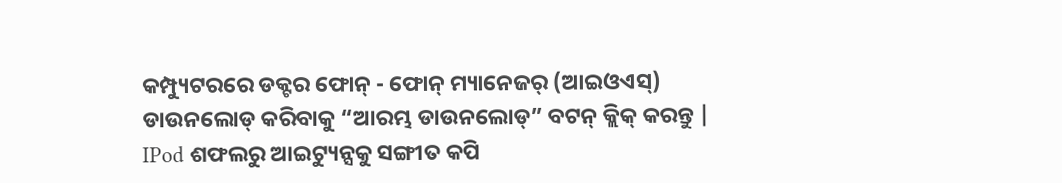କମ୍ପ୍ୟୁଟରରେ ଡକ୍ଟର ଫୋନ୍ - ଫୋନ୍ ମ୍ୟାନେଜର୍ (ଆଇଓଏସ୍) ଡାଉନଲୋଡ୍ କରିବାକୁ “ଆରମ୍ଭ ଡାଉନଲୋଡ୍” ବଟନ୍ କ୍ଲିକ୍ କରନ୍ତୁ |
IPod ଶଫଲରୁ ଆଇଟ୍ୟୁନ୍ସକୁ ସଙ୍ଗୀତ କପି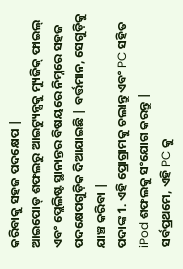କରିବାକୁ ସହଜ ପଦକ୍ଷେପ |
ଆଇପୋଡ୍ ଶଫଲରୁ ଆଇଟ୍ୟୁନ୍ସକୁ ମ୍ୟୁଜିକ୍ ଫାଇଲ୍ ଏବଂ ପ୍ଲେଲିଷ୍ଟ ସ୍ଥାନାନ୍ତର ବିଷୟରେ ନିମ୍ନରେ ସହଜ ପଦକ୍ଷେପଗୁଡ଼ିକ ଦିଆଯାଇଛି | ବର୍ତ୍ତମାନ, ସେଗୁଡ଼ିକୁ ଯାଞ୍ଚ କରିବା |
ପଦାଙ୍କ 1. ଏହି ପ୍ରୋଗ୍ରାମକୁ ଚଲାନ୍ତୁ ଏବଂ PC ସହିତ iPod ଶଫଲକୁ ସଂଯୋଗ କରନ୍ତୁ |
ସର୍ବପ୍ରଥମେ, ଏହି PC କୁ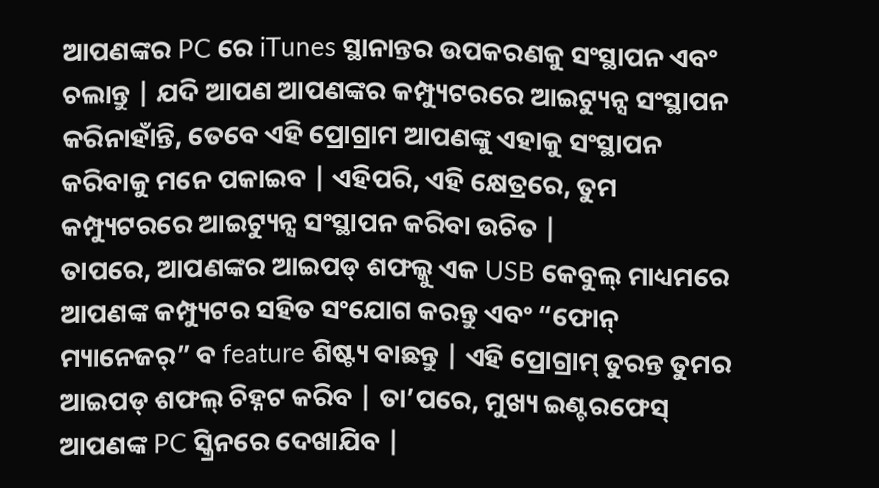ଆପଣଙ୍କର PC ରେ iTunes ସ୍ଥାନାନ୍ତର ଉପକରଣକୁ ସଂସ୍ଥାପନ ଏବଂ ଚଲାନ୍ତୁ | ଯଦି ଆପଣ ଆପଣଙ୍କର କମ୍ପ୍ୟୁଟରରେ ଆଇଟ୍ୟୁନ୍ସ ସଂସ୍ଥାପନ କରିନାହାଁନ୍ତି, ତେବେ ଏହି ପ୍ରୋଗ୍ରାମ ଆପଣଙ୍କୁ ଏହାକୁ ସଂସ୍ଥାପନ କରିବାକୁ ମନେ ପକାଇବ | ଏହିପରି, ଏହି କ୍ଷେତ୍ରରେ, ତୁମ କମ୍ପ୍ୟୁଟରରେ ଆଇଟ୍ୟୁନ୍ସ ସଂସ୍ଥାପନ କରିବା ଉଚିତ |
ତାପରେ, ଆପଣଙ୍କର ଆଇପଡ୍ ଶଫଲ୍କୁ ଏକ USB କେବୁଲ୍ ମାଧ୍ୟମରେ ଆପଣଙ୍କ କମ୍ପ୍ୟୁଟର ସହିତ ସଂଯୋଗ କରନ୍ତୁ ଏବଂ “ଫୋନ୍ ମ୍ୟାନେଜର୍” ବ feature ଶିଷ୍ଟ୍ୟ ବାଛନ୍ତୁ | ଏହି ପ୍ରୋଗ୍ରାମ୍ ତୁରନ୍ତ ତୁମର ଆଇପଡ୍ ଶଫଲ୍ ଚିହ୍ନଟ କରିବ | ତା’ପରେ, ମୁଖ୍ୟ ଇଣ୍ଟରଫେସ୍ ଆପଣଙ୍କ PC ସ୍କ୍ରିନରେ ଦେଖାଯିବ |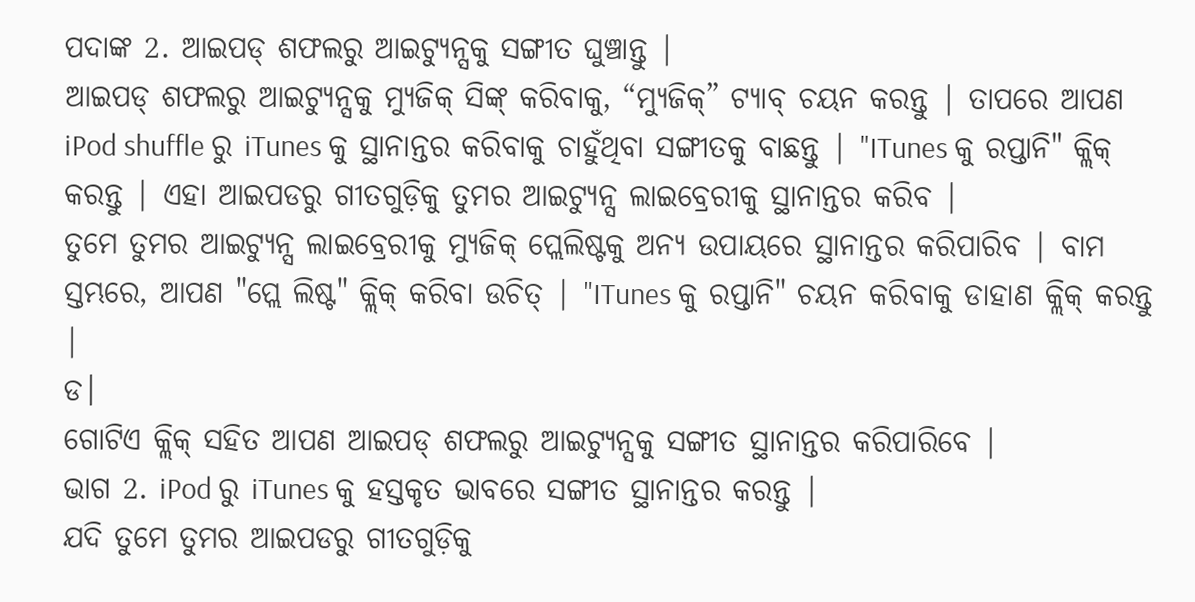ପଦାଙ୍କ 2. ଆଇପଡ୍ ଶଫଲରୁ ଆଇଟ୍ୟୁନ୍ସକୁ ସଙ୍ଗୀତ ଘୁଞ୍ଚାନ୍ତୁ |
ଆଇପଡ୍ ଶଫଲରୁ ଆଇଟ୍ୟୁନ୍ସକୁ ମ୍ୟୁଜିକ୍ ସିଙ୍କ୍ କରିବାକୁ, “ମ୍ୟୁଜିକ୍” ଟ୍ୟାବ୍ ଚୟନ କରନ୍ତୁ | ତାପରେ ଆପଣ iPod shuffle ରୁ iTunes କୁ ସ୍ଥାନାନ୍ତର କରିବାକୁ ଚାହୁଁଥିବା ସଙ୍ଗୀତକୁ ବାଛନ୍ତୁ | "ITunes କୁ ରପ୍ତାନି" କ୍ଲିକ୍ କରନ୍ତୁ | ଏହା ଆଇପଡରୁ ଗୀତଗୁଡ଼ିକୁ ତୁମର ଆଇଟ୍ୟୁନ୍ସ ଲାଇବ୍ରେରୀକୁ ସ୍ଥାନାନ୍ତର କରିବ |
ତୁମେ ତୁମର ଆଇଟ୍ୟୁନ୍ସ ଲାଇବ୍ରେରୀକୁ ମ୍ୟୁଜିକ୍ ପ୍ଲେଲିଷ୍ଟକୁ ଅନ୍ୟ ଉପାୟରେ ସ୍ଥାନାନ୍ତର କରିପାରିବ | ବାମ ସ୍ତମ୍ଭରେ, ଆପଣ "ପ୍ଲେ ଲିଷ୍ଟ" କ୍ଲିକ୍ କରିବା ଉଚିତ୍ | "ITunes କୁ ରପ୍ତାନି" ଚୟନ କରିବାକୁ ଡାହାଣ କ୍ଲିକ୍ କରନ୍ତୁ |
ଡ।
ଗୋଟିଏ କ୍ଲିକ୍ ସହିତ ଆପଣ ଆଇପଡ୍ ଶଫଲରୁ ଆଇଟ୍ୟୁନ୍ସକୁ ସଙ୍ଗୀତ ସ୍ଥାନାନ୍ତର କରିପାରିବେ |
ଭାଗ 2. iPod ରୁ iTunes କୁ ହସ୍ତକୃତ ଭାବରେ ସଙ୍ଗୀତ ସ୍ଥାନାନ୍ତର କରନ୍ତୁ |
ଯଦି ତୁମେ ତୁମର ଆଇପଡରୁ ଗୀତଗୁଡ଼ିକୁ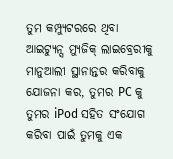ତୁମ କମ୍ପ୍ୟୁଟରରେ ଥିବା ଆଇଟ୍ୟୁନ୍ସ ମ୍ୟୁଜିକ୍ ଲାଇବ୍ରେରୀକୁ ମାନୁଆଲୀ ସ୍ଥାନାନ୍ତର କରିବାକୁ ଯୋଜନା କର, ତୁମର PC କୁ ତୁମର iPod ସହିତ ସଂଯୋଗ କରିବା ପାଇଁ ତୁମକୁ ଏକ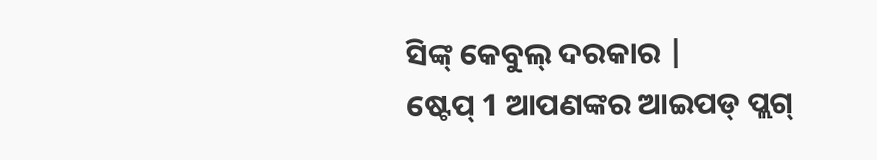ସିଙ୍କ୍ କେବୁଲ୍ ଦରକାର |
ଷ୍ଟେପ୍ 1 ଆପଣଙ୍କର ଆଇପଡ୍ ପ୍ଲଗ୍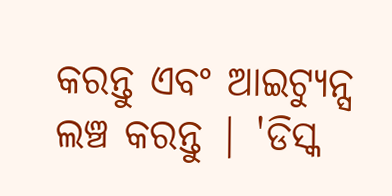କରନ୍ତୁ ଏବଂ ଆଇଟ୍ୟୁନ୍ସ ଲଞ୍ଚ କରନ୍ତୁ | 'ଡିସ୍କ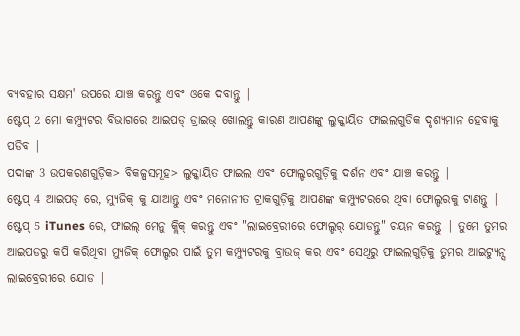ବ୍ୟବହାର ସକ୍ଷମ' ଉପରେ ଯାଞ୍ଚ କରନ୍ତୁ ଏବଂ ଓକେ ଦବାନ୍ତୁ |
ଷ୍ଟେପ୍ 2 ମୋ କମ୍ପ୍ୟୁଟର ବିଭାଗରେ ଆଇପଡ୍ ଡ୍ରାଇଭ୍ ଖୋଲନ୍ତୁ କାରଣ ଆପଣଙ୍କୁ ଲୁକ୍କାୟିତ ଫାଇଲଗୁଡିକ ଦୃଶ୍ୟମାନ ହେବାକୁ ପଡିବ |
ପଦାଙ୍କ 3 ଉପକରଣଗୁଡ଼ିକ> ବିକଳ୍ପସମୂହ> ଲୁକ୍କାୟିତ ଫାଇଲ ଏବଂ ଫୋଲ୍ଡରଗୁଡ଼ିକୁ ଦର୍ଶନ ଏବଂ ଯାଞ୍ଚ କରନ୍ତୁ |
ଷ୍ଟେପ୍ 4 ଆଇପଡ୍ ରେ, ମ୍ୟୁଜିକ୍ କୁ ଯାଆନ୍ତୁ ଏବଂ ମନୋନୀତ ଟ୍ରାକଗୁଡ଼ିକୁ ଆପଣଙ୍କ କମ୍ପ୍ୟୁଟରରେ ଥିବା ଫୋଲ୍ଡରକୁ ଟାଣନ୍ତୁ |
ଷ୍ଟେପ୍ 5 iTunes ରେ, ଫାଇଲ୍ ମେନୁ କ୍ଲିକ୍ କରନ୍ତୁ ଏବଂ "ଲାଇବ୍ରେରୀରେ ଫୋଲ୍ଡର୍ ଯୋଡନ୍ତୁ" ଚୟନ କରନ୍ତୁ | ତୁମେ ତୁମର ଆଇପଡରୁ କପି କରିଥିବା ମ୍ୟୁଜିକ୍ ଫୋଲ୍ଡର ପାଇଁ ତୁମ କମ୍ପ୍ୟୁଟରକୁ ବ୍ରାଉଜ୍ କର ଏବଂ ସେଥିରୁ ଫାଇଲଗୁଡ଼ିକୁ ତୁମର ଆଇଟ୍ୟୁନ୍ସ ଲାଇବ୍ରେରୀରେ ଯୋଡ |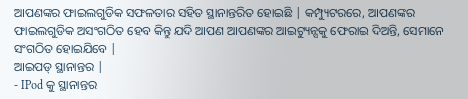ଆପଣଙ୍କର ଫାଇଲଗୁଡିକ ସଫଳତାର ସହିତ ସ୍ଥାନାନ୍ତରିତ ହୋଇଛି | କମ୍ପ୍ୟୁଟରରେ, ଆପଣଙ୍କର ଫାଇଲଗୁଡିକ ଅସଂଗଠିତ ହେବ କିନ୍ତୁ ଯଦି ଆପଣ ଆପଣଙ୍କର ଆଇଟ୍ୟୁନ୍ସକୁ ଫେରାଇ ଦିଅନ୍ତି, ସେମାନେ ସଂଗଠିତ ହୋଇଯିବେ |
ଆଇପଡ୍ ସ୍ଥାନାନ୍ତର |
- IPod କୁ ସ୍ଥାନାନ୍ତର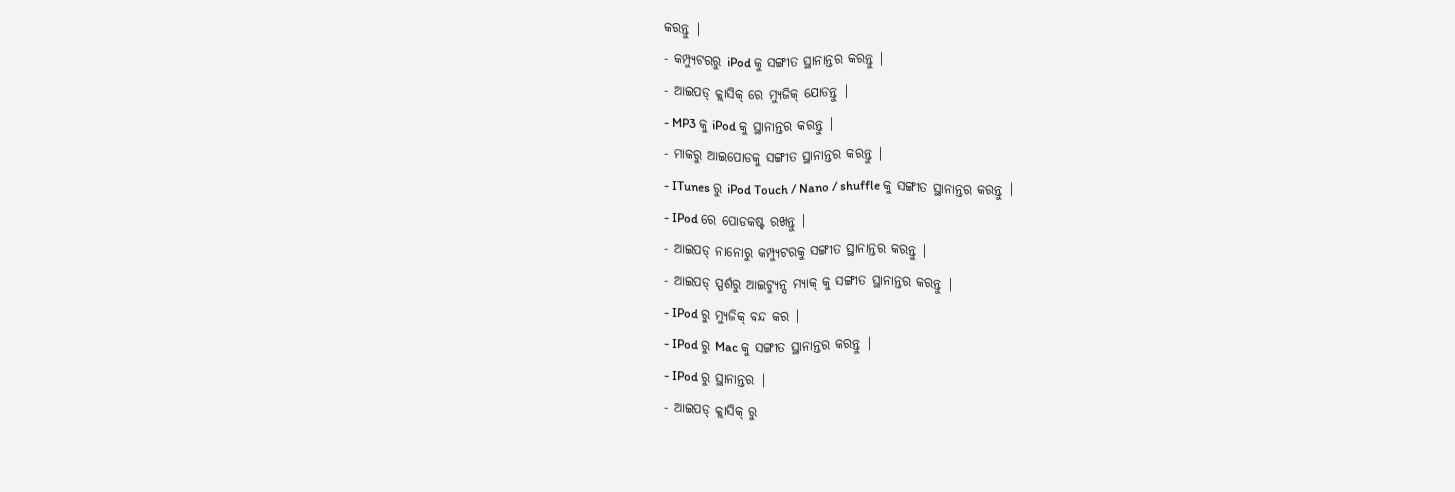କରନ୍ତୁ |
- କମ୍ପ୍ୟୁଟରରୁ iPod କୁ ସଙ୍ଗୀତ ସ୍ଥାନାନ୍ତର କରନ୍ତୁ |
- ଆଇପଡ୍ କ୍ଲାସିକ୍ ରେ ମ୍ୟୁଜିକ୍ ଯୋଡନ୍ତୁ |
- MP3 କୁ iPod କୁ ସ୍ଥାନାନ୍ତର କରନ୍ତୁ |
- ମାକରୁ ଆଇପୋଡକୁ ସଙ୍ଗୀତ ସ୍ଥାନାନ୍ତର କରନ୍ତୁ |
- ITunes ରୁ iPod Touch / Nano / shuffle କୁ ସଙ୍ଗୀତ ସ୍ଥାନାନ୍ତର କରନ୍ତୁ |
- IPod ରେ ପୋଡକଷ୍ଟ ରଖନ୍ତୁ |
- ଆଇପଡ୍ ନାନୋରୁ କମ୍ପ୍ୟୁଟରକୁ ସଙ୍ଗୀତ ସ୍ଥାନାନ୍ତର କରନ୍ତୁ |
- ଆଇପଡ୍ ସ୍ପର୍ଶରୁ ଆଇଟ୍ୟୁନ୍ସ ମ୍ୟାକ୍ କୁ ସଙ୍ଗୀତ ସ୍ଥାନାନ୍ତର କରନ୍ତୁ |
- IPod ରୁ ମ୍ୟୁଜିକ୍ ବନ୍ଦ କର |
- IPod ରୁ Mac କୁ ସଙ୍ଗୀତ ସ୍ଥାନାନ୍ତର କରନ୍ତୁ |
- IPod ରୁ ସ୍ଥାନାନ୍ତର |
- ଆଇପଡ୍ କ୍ଲାସିକ୍ ରୁ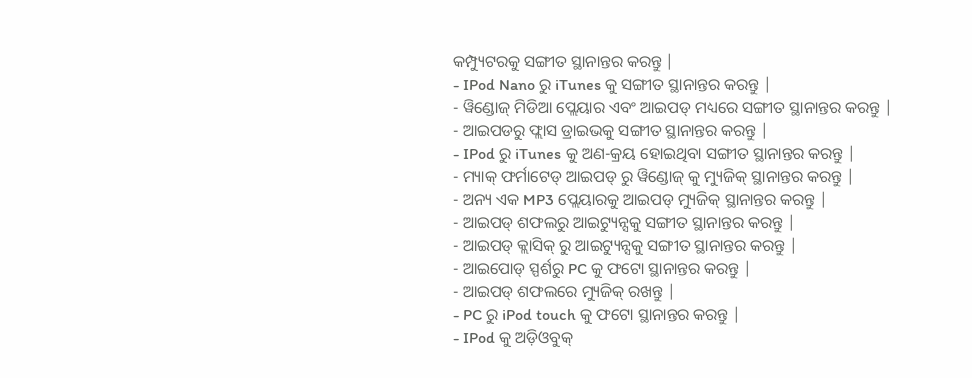କମ୍ପ୍ୟୁଟରକୁ ସଙ୍ଗୀତ ସ୍ଥାନାନ୍ତର କରନ୍ତୁ |
- IPod Nano ରୁ iTunes କୁ ସଙ୍ଗୀତ ସ୍ଥାନାନ୍ତର କରନ୍ତୁ |
- ୱିଣ୍ଡୋଜ୍ ମିଡିଆ ପ୍ଲେୟାର ଏବଂ ଆଇପଡ୍ ମଧ୍ୟରେ ସଙ୍ଗୀତ ସ୍ଥାନାନ୍ତର କରନ୍ତୁ |
- ଆଇପଡରୁ ଫ୍ଲାସ ଡ୍ରାଇଭକୁ ସଙ୍ଗୀତ ସ୍ଥାନାନ୍ତର କରନ୍ତୁ |
- IPod ରୁ iTunes କୁ ଅଣ-କ୍ରୟ ହୋଇଥିବା ସଙ୍ଗୀତ ସ୍ଥାନାନ୍ତର କରନ୍ତୁ |
- ମ୍ୟାକ୍ ଫର୍ମାଟେଡ୍ ଆଇପଡ୍ ରୁ ୱିଣ୍ଡୋଜ୍ କୁ ମ୍ୟୁଜିକ୍ ସ୍ଥାନାନ୍ତର କରନ୍ତୁ |
- ଅନ୍ୟ ଏକ MP3 ପ୍ଲେୟାରକୁ ଆଇପଡ୍ ମ୍ୟୁଜିକ୍ ସ୍ଥାନାନ୍ତର କରନ୍ତୁ |
- ଆଇପଡ୍ ଶଫଲରୁ ଆଇଟ୍ୟୁନ୍ସକୁ ସଙ୍ଗୀତ ସ୍ଥାନାନ୍ତର କରନ୍ତୁ |
- ଆଇପଡ୍ କ୍ଲାସିକ୍ ରୁ ଆଇଟ୍ୟୁନ୍ସକୁ ସଙ୍ଗୀତ ସ୍ଥାନାନ୍ତର କରନ୍ତୁ |
- ଆଇପୋଡ୍ ସ୍ପର୍ଶରୁ PC କୁ ଫଟୋ ସ୍ଥାନାନ୍ତର କରନ୍ତୁ |
- ଆଇପଡ୍ ଶଫଲରେ ମ୍ୟୁଜିକ୍ ରଖନ୍ତୁ |
- PC ରୁ iPod touch କୁ ଫଟୋ ସ୍ଥାନାନ୍ତର କରନ୍ତୁ |
- IPod କୁ ଅଡ଼ିଓବୁକ୍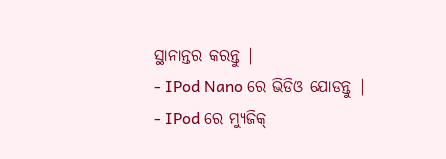ସ୍ଥାନାନ୍ତର କରନ୍ତୁ |
- IPod Nano ରେ ଭିଡିଓ ଯୋଡନ୍ତୁ |
- IPod ରେ ମ୍ୟୁଜିକ୍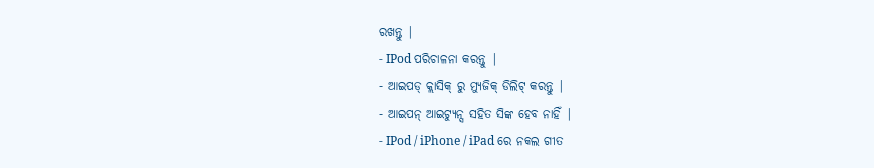ରଖନ୍ତୁ |
- IPod ପରିଚାଳନା କରନ୍ତୁ |
- ଆଇପଡ୍ କ୍ଲାସିକ୍ ରୁ ମ୍ୟୁଜିକ୍ ଡିଲିଟ୍ କରନ୍ତୁ |
- ଆଇପନ୍ ଆଇଟ୍ୟୁନ୍ସ ସହିତ ସିଙ୍କ ହେବ ନାହିଁ |
- IPod / iPhone / iPad ରେ ନକଲ ଗୀତ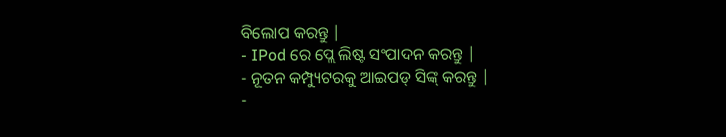ବିଲୋପ କରନ୍ତୁ |
- IPod ରେ ପ୍ଲେ ଲିଷ୍ଟ ସଂପାଦନ କରନ୍ତୁ |
- ନୂତନ କମ୍ପ୍ୟୁଟରକୁ ଆଇପଡ୍ ସିଙ୍କ୍ କରନ୍ତୁ |
-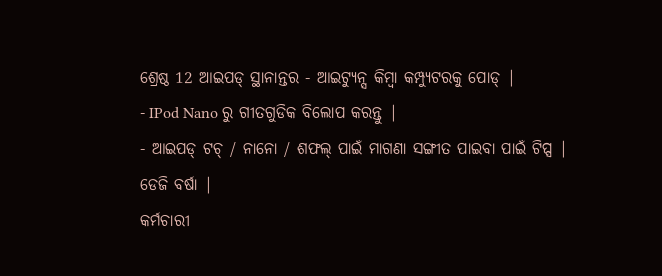ଶ୍ରେଷ୍ଠ 12 ଆଇପଡ୍ ସ୍ଥାନାନ୍ତର - ଆଇଟ୍ୟୁନ୍ସ କିମ୍ବା କମ୍ପ୍ୟୁଟରକୁ ପୋଡ୍ |
- IPod Nano ରୁ ଗୀତଗୁଡିକ ବିଲୋପ କରନ୍ତୁ |
- ଆଇପଡ୍ ଟଚ୍ / ନାନୋ / ଶଫଲ୍ ପାଇଁ ମାଗଣା ସଙ୍ଗୀତ ପାଇବା ପାଇଁ ଟିପ୍ସ |
ଡେଜି ବର୍ଷା |
କର୍ମଚାରୀ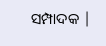ସମ୍ପାଦକ |